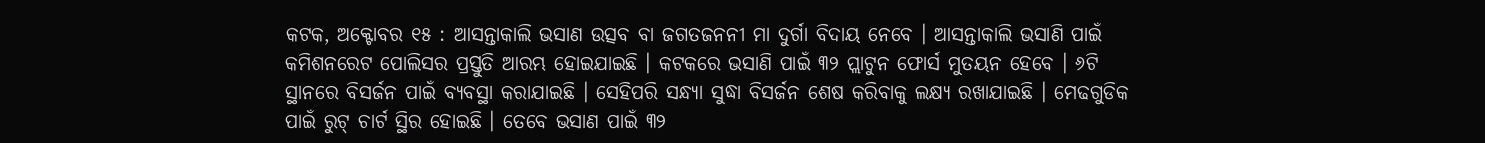କଟକ, ଅକ୍ଟୋବର ୧୫ : ଆସନ୍ତାକାଲି ଭସାଣ ଉତ୍ସବ ବା ଜଗତଜନନୀ ମା ଦୁର୍ଗା ବିଦାୟ ନେବେ । ଆସନ୍ତାକାଲି ଭସାଣି ପାଇଁ କମିଶନରେଟ ପୋଲିସର ପ୍ରସ୍ତୁତି ଆରମ୍ଭ ହୋଇଯାଇଛି । କଟକରେ ଭସାଣି ପାଇଁ ୩୨ ପ୍ଲାଟୁନ ଫୋର୍ସ ମୁତୟନ ହେବେ । ୬ଟି ସ୍ଥାନରେ ବିସର୍ଜନ ପାଇଁ ବ୍ୟବସ୍ଥା କରାଯାଇଛି । ସେହିପରି ସନ୍ଧ୍ୟା ସୁଦ୍ଧା ବିସର୍ଜନ ଶେଷ କରିବାକୁ ଲକ୍ଷ୍ୟ ରଖାଯାଇଛି । ମେଢଗୁଡିକ ପାଇଁ ରୁଟ୍ ଚାର୍ଟ ସ୍ଥିର ହୋଇଛି । ତେବେ ଭସାଣ ପାଇଁ ୩୨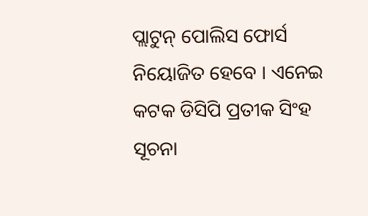ପ୍ଲାଟୁନ୍ ପୋଲିସ ଫୋର୍ସ ନିୟୋଜିତ ହେବେ । ଏନେଇ କଟକ ଡିସିପି ପ୍ରତୀକ ସିଂହ ସୂଚନା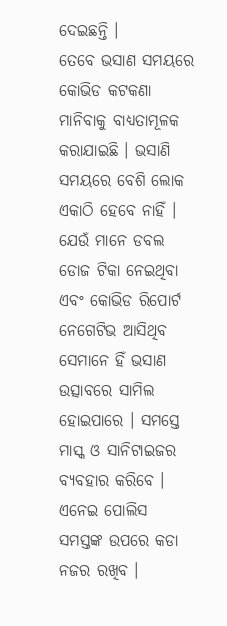ଦେଇଛନ୍ତି ।
ତେବେ ଭସାଣ ସମୟରେ କୋଭିଡ କଟକଣା ମାନିବାକୁ ବାଧ୍ୟତାମୂଳକ କରାଯାଇଛି । ଭସାଣି ସମୟରେ ବେଶି ଲୋକ ଏକାଠି ହେବେ ନାହିଁ । ଯେଉଁ ମାନେ ଡବଲ ଡୋଜ ଟିକା ନେଇଥିବା ଏବଂ କୋଭିଡ ରିପୋର୍ଟ ନେଗେଟିଭ ଆସିଥିବ ସେମାନେ ହିଁ ଭସାଣ ଉତ୍ସାବରେ ସାମିଲ ହୋଇପାରେ । ସମସ୍ତେ ମାସ୍କ ଓ ସାନିଟାଇଜର ବ୍ୟବହାର କରିବେ । ଏନେଇ ପୋଲିସ ସମସ୍ତଙ୍କ ଉପରେ କଡା ନଜର ରଖିବ ।